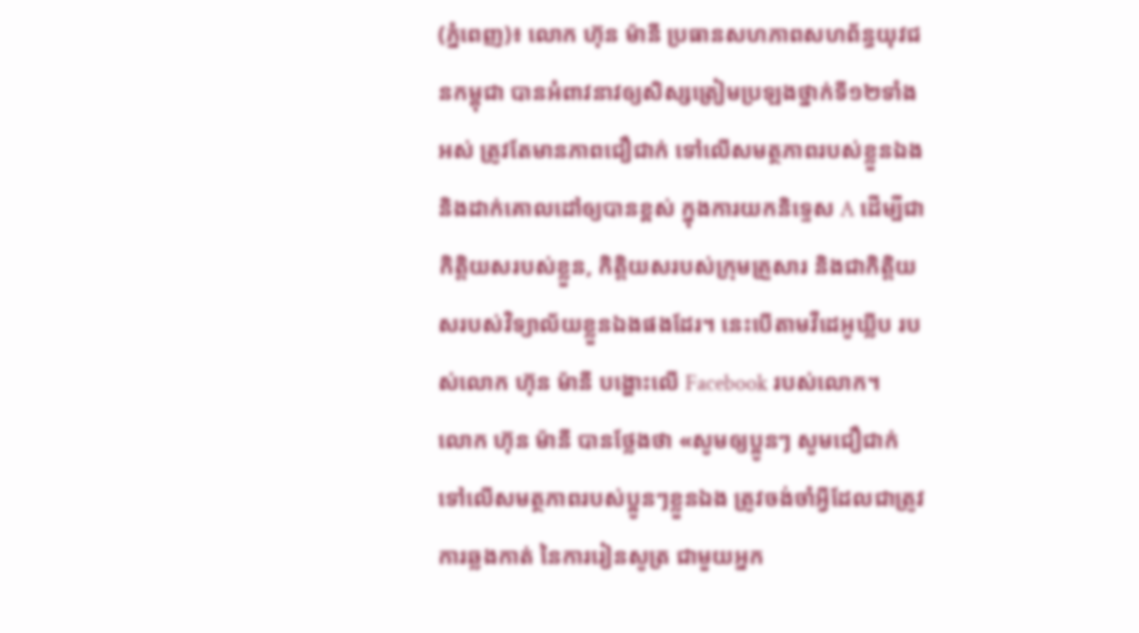(ភ្នំពេញ)៖ លោក ហ៊ុន ម៉ានី ប្រធានសហភាពសហព័ន្ធយុវជនកម្ពុជា បានអំពាវនាវឲ្យសិស្សត្រៀមប្រឡងថ្នាក់ទី១២ទាំងអស់ ត្រូវតែមានភាពជឿជាក់ ទៅលើសមត្ថភាពរបស់ខ្លួនឯង និងដាក់គោលដៅឲ្យបានខ្ពស់ ក្នុងការយកនិទ្ទេស A ដើម្បីជាកិត្ដិយសរបស់ខ្លួន, កិត្ដិយសរបស់ក្រុមគ្រួសារ និងជាកិត្ដិយសរបស់វិទ្យាល័យខ្លួនឯងផងដែរ។ នេះបើតាមវីដេអូឃ្លីប របស់លោក ហ៊ុន ម៉ានី បង្ហោះលើ Facebook របស់លោក។
លោក ហ៊ុន ម៉ានី បានថ្លែងថា «សូមឲ្យប្អូនៗ សូមជឿជាក់ ទៅលើសមត្ថភាពរបស់ប្អូនៗខ្លួនឯង ត្រូវចង់ចាំអ្វីដែលជាត្រូវការឆ្លងកាត់ នៃការរៀនសូត្រ ជាមួយអ្នក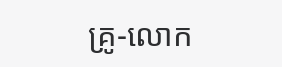គ្រូ-លោក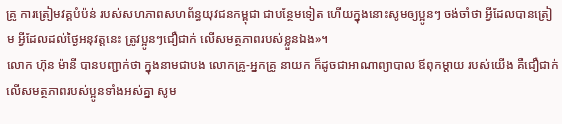គ្រូ ការត្រៀមវគ្គបំប៉ន់ របស់សហភាពសហព័ន្ធយុវជនកម្ពុជា ជាបន្ថែមទៀត ហើយក្នុងនោះសូមឲ្យប្អូនៗ ចង់ចាំថា អ្វីដែលបានត្រៀម អ្វីដែលដល់ថ្ងៃអនុវត្តនេះ ត្រូវប្អូនៗជឿជាក់ លើសមត្ថភាពរបស់ខ្លួនឯង»។
លោក ហ៊ុន ម៉ានី បានបញ្ជាក់ថា ក្នុងនាមជាបង លោកគ្រូ-អ្នកគ្រូ នាយក ក៏ដូចជាអាណាព្យាបាល ឪពុកម្ដាយ របស់យើង គឺជឿជាក់លើសមត្ថភាពរបស់ប្អូនទាំងអស់គ្នា សូម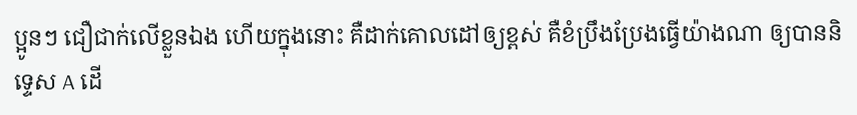ប្អូនៗ ជឿជាក់លើខ្លួនឯង ហើយក្នុងនោះ គឺដាក់គោលដៅឲ្យខ្ពស់ គឺខំប្រឹងប្រែងធ្វើយ៉ាងណា ឲ្យបាននិទ្ទេស A ដើ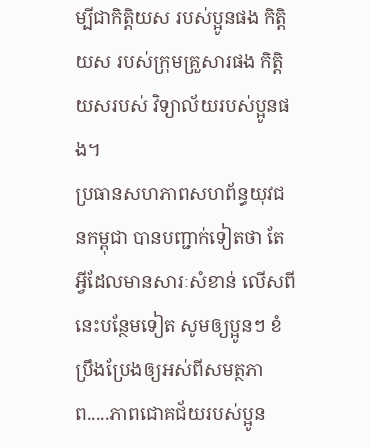ម្បីជាកិតិ្តយស របស់ប្អូនផង កិត្ដិយស របស់ក្រុមគ្រួសារផង កិត្ដិយសរបស់ វិទ្យាល័យរបស់ប្អូនផង។
ប្រធានសហភាពសហព័ន្ធយុវជនកម្ពុជា បានបញ្ជាក់ទៀតថា តែអ្វីដែលមានសារៈសំខាន់ លើសពីនេះបន្ថែមទៀត សូមឲ្យប្អូនៗ ខំប្រឹងប្រែងឲ្យអស់ពីសមត្ថភាព.....ភាពជោគជ័យរបស់ប្អូន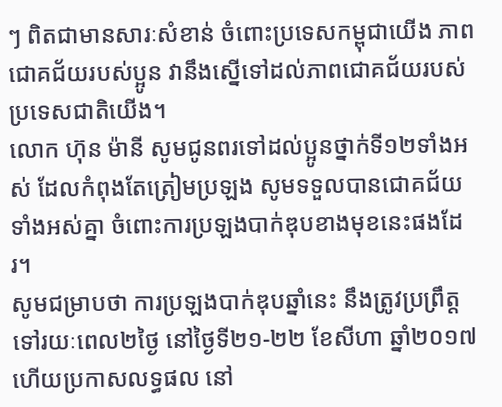ៗ ពិតជាមានសារៈសំខាន់ ចំពោះប្រទេសកម្ពុជាយើង ភាពជោគជ័យរបស់ប្អូន វានឹងស្នើទៅដល់ភាពជោគជ័យរបស់ប្រទេសជាតិយើង។
លោក ហ៊ុន ម៉ានី សូមជូនពរទៅដល់ប្អូនថ្នាក់ទី១២ទាំងអស់ ដែលកំពុងតែត្រៀមប្រឡង សូមទទួលបានជោគជ័យទាំងអស់គ្នា ចំពោះការប្រឡងបាក់ឌុបខាងមុខនេះផងដែរ។
សូមជម្រាបថា ការប្រឡងបាក់ឌុបឆ្នាំនេះ នឹងត្រូវប្រព្រឹត្តទៅរយៈពេល២ថ្ងៃ នៅថ្ងៃទី២១-២២ ខែសីហា ឆ្នាំ២០១៧ ហើយប្រកាសលទ្ធផល នៅ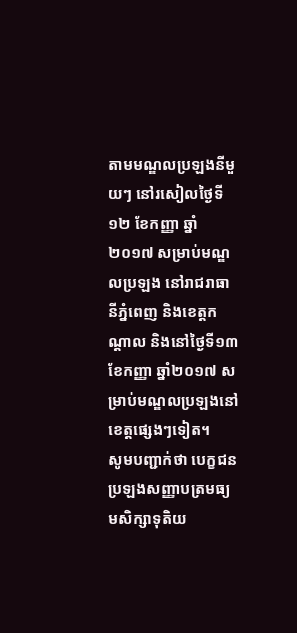តាមមណ្ឌលប្រឡងនីមួយៗ នៅរសៀលថ្ងៃទី១២ ខែកញ្ញា ឆ្នាំ២០១៧ សម្រាប់មណ្ឌលប្រឡង នៅរាជរាធានីភ្នំពេញ និងខេត្ដកណ្ដាល និងនៅថ្ងៃទី១៣ ខែកញ្ញា ឆ្នាំ២០១៧ សម្រាប់មណ្ឌលប្រឡងនៅខេត្តផ្សេងៗទៀត។
សូមបញ្ជាក់ថា បេក្ខជនប្រឡងសញ្ញាបត្រមធ្យមសិក្សាទុតិយ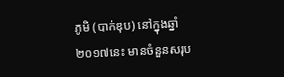ភូមិ (បាក់ឌុប) នៅក្នុងឆ្នាំ២០១៧នេះ មានចំនួនសរុប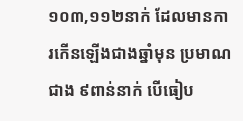១០៣,១១២នាក់ ដែលមានការកើនឡើងជាងឆ្នាំមុន ប្រមាណជាង ៩ពាន់នាក់ បើធៀប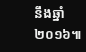នឹងឆ្នាំ២០១៦៕